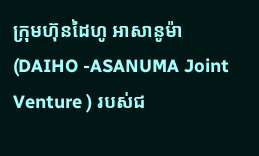ក្រុមហ៊ុនដៃហូ អាសានូម៉ា (DAIHO -ASANUMA Joint Venture ) របស់ជ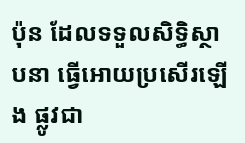ប៉ុន ដែលទទួលសិទ្ធិស្ថាបនា ធ្វើអោយប្រសើរឡើង ផ្លូវជា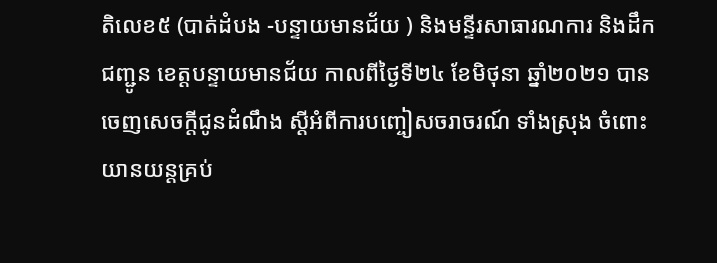តិលេខ៥ (បាត់ដំបង -បន្ទាយមានជ័យ ) និងមន្ទីរសាធារណការ និងដឹកជញ្ជូន ខេត្តបន្ទាយមានជ័យ កាលពីថ្ងៃទី២៤ ខែមិថុនា ឆ្នាំ២០២១ បានចេញសេចក្តីជូនដំណឹង ស្តីអំពីការបញ្ចៀសចរាចរណ៍ ទាំងស្រុង ចំពោះយានយន្តគ្រប់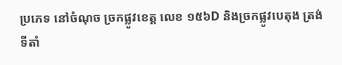ប្រភេទ នៅចំណុច ច្រកផ្លូវខេត្ត លេខ ១៥៦D និងច្រកផ្លូវបេតុង ត្រង់ទីតាំ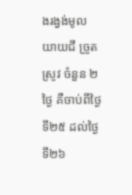ងរង្វង់មូល យាយជី ច្រូតស្រូវ ចំនួន ២ ថ្ងៃ គឺចាប់ពីថ្ងៃទី២៥ ដល់ថ្ងៃទី២៦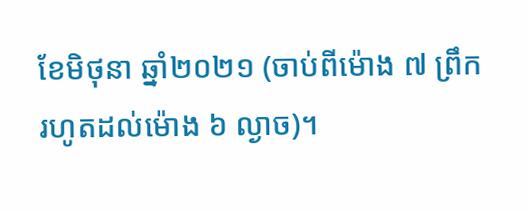ខែមិថុនា ឆ្នាំ២០២១ (ចាប់ពីម៉ោង ៧ ព្រឹក រហូតដល់ម៉ោង ៦ ល្ងាច)។